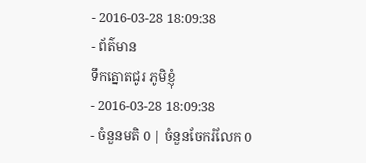- 2016-03-28 18:09:38
- ព័ត៌មាន
ទឹកត្នោតជូរ ភូមិខ្ញុំ
- 2016-03-28 18:09:38
- ចំនួនមតិ 0 | ចំនួនចែករំលែក 0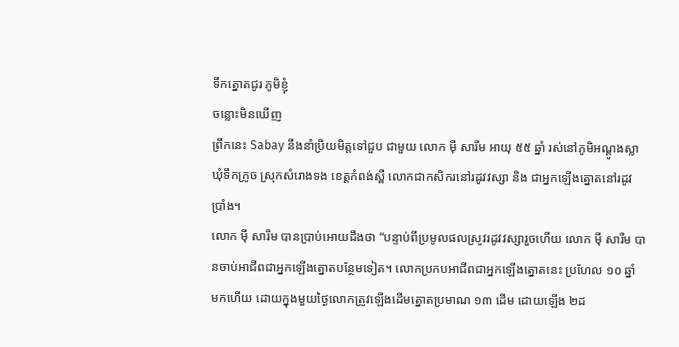ទឹកត្នោតជូរ ភូមិខ្ញុំ
ចន្លោះមិនឃើញ
ព្រឹកនេះ Sabay នឹងនាំប្រិយមិត្តទៅជួប ជាមួយ លោក ម៉ី សារីម អាយុ ៥៥ ឆ្នាំ រស់នៅភូមិអណ្ដូងស្លា ឃុំទឹកក្រូច ស្រុកសំរោងទង ខេត្តកំពង់ស្ពឺ លោកជាកសិករនៅរដូវវស្សា និង ជាអ្នកឡើងត្នោតនៅរដូវប្រាំង។
លោក ម៉ី សារីម បានប្រាប់អោយដឹងថា “បន្ទាប់ពីប្រមូលផលស្រូវរដូវវស្សារួចហើយ លោក ម៉ី សារីម បានចាប់អាជីពជាអ្នកឡើងត្នោតបន្ថែមទៀត។ លោកប្រកបអាជីពជាអ្នកឡើងត្នោតនេះ ប្រហែល ១០ ឆ្នាំ មកហើយ ដោយក្នុងមួយថ្ងៃលោកត្រូវឡើងដើមត្នោតប្រមាណ ១៣ ដើម ដោយឡើង ២ដ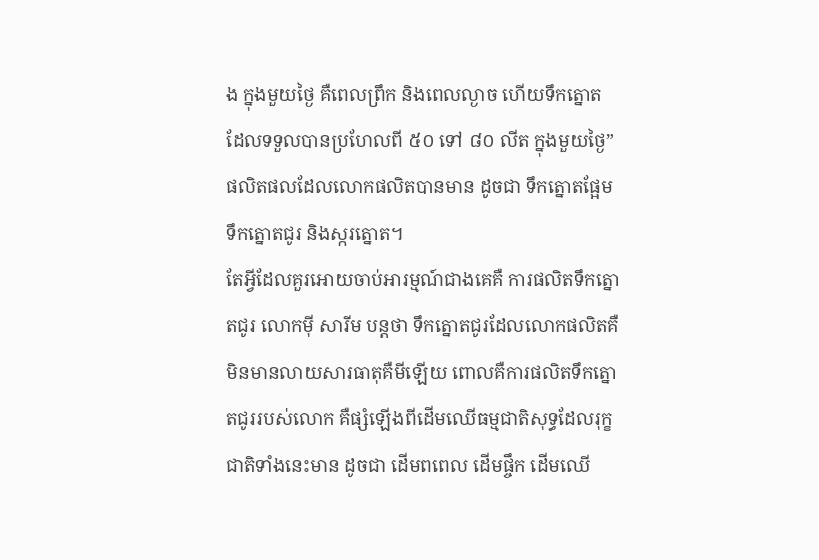ង ក្នុងមួយថ្ងៃ គឺពេលព្រឹក និងពេលល្ងាច ហើយទឹកត្នោត ដែលទទួលបានប្រហែលពី ៥០ ទៅ ៨០ លីត ក្នុងមួយថ្ងៃ” ផលិតផលដែលលោកផលិតបានមាន ដូចជា ទឹកត្នោតផ្អែម ទឹកត្នោតជូរ និងស្ករត្នោត។
តែអ្វីដែលគួរអោយចាប់អារម្មណ៍ជាងគេគឺ ការផលិតទឹកត្នោតជូរ លោកម៉ី សារីម បន្ដថា ទឹកត្នោតជូរដែលលោកផលិតគឺមិនមានលាយសារធាតុគឺមីឡើយ ពោលគឺការផលិតទឹកត្នោតជូររបស់លោក គឺផ្សំឡើងពីដើមឈើធម្មជាតិសុទ្ធដែលរុក្ខជាតិទាំងនេះមាន ដូចជា ដើមពពេល ដើមផ្ចឹក ដើមឈើ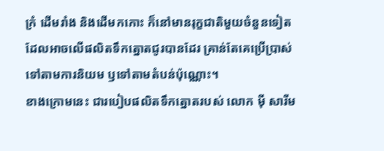ក្រំ ដើមរាំង និងដើមកកោះ ក៏នៅមានរុក្ខជាតិមួយចំនួនទៀត ដែលអាចលើផលិតទឹកត្នោតជូរបានដែរ គ្រាន់តែគេប្រើប្រាស់ទៅតាមការនិយម ឫទៅតាមតំបន់ប៉ុណ្ណោះ។
ខាងក្រោមនេះ ជារបៀបផលិតទឹកត្នោតរបស់ លោក ម៉ី សារីម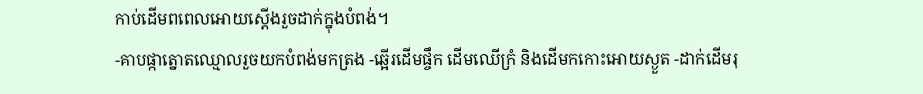កាប់ដើមពពេលអោយស្ដើងរួចដាក់ក្នុងបំពង់។
-គាបផ្កាត្នោតឈ្មោលរួចយកបំពង់មកត្រង -ឆ្អើរដើមផ្ចឹក ដើមឈើក្រំ និងដើមកកោះអោយស្ងួត -ដាក់ដើមរុ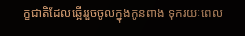ក្ខជាតិដែលឆ្អើររួចចូលក្នុងកូនពាង ទុករយៈពេល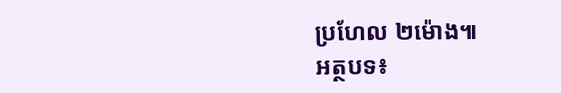ប្រហែល ២ម៉ោង៕
អត្ថបទ៖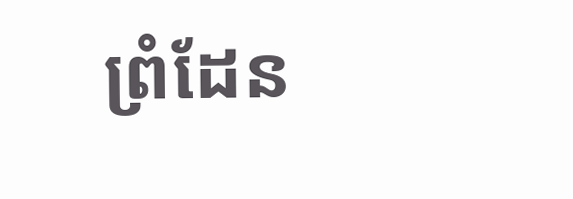ព្រំដែន